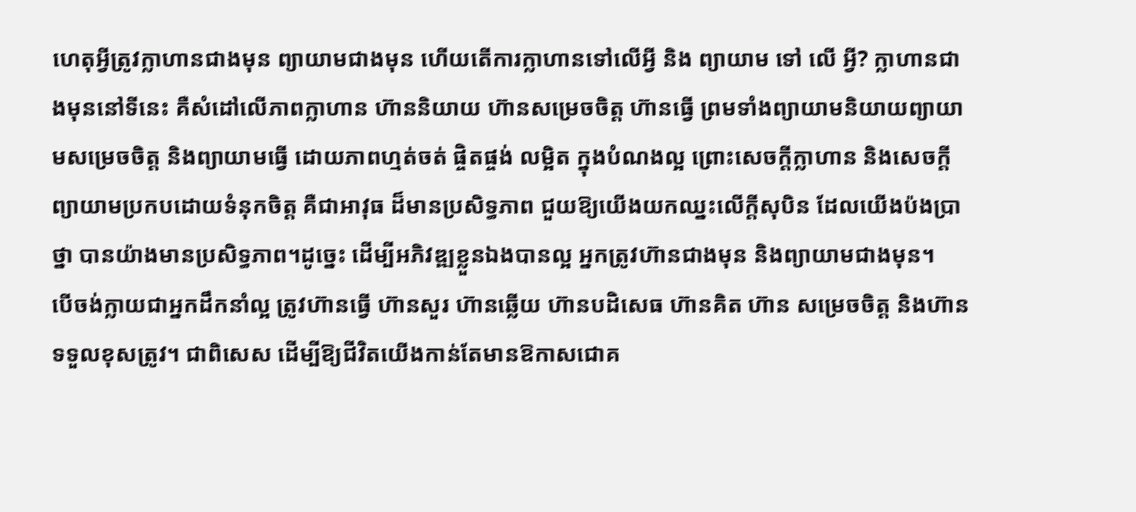ហេតុអ្វីត្រូវក្លាហានជាងមុន ព្យាយាមជាងមុន ហើយតើការក្លាហានទៅលើអ្វី និង ព្យាយាម ទៅ លើ អ្វី? ក្លាហានជាងមុននៅទីនេះ គឺសំដៅលើភាពក្លាហាន ហ៊ាននិយាយ ហ៊ានសម្រេចចិត្ត ហ៊ានធ្វើ ព្រមទាំងព្យាយាមនិយាយព្យាយាមសម្រេចចិត្ត និងព្យាយាមធ្វើ ដោយភាពហ្មត់ចត់ ផ្ចិតផ្ចង់ លម្អិត ក្នុងបំណងល្អ ព្រោះសេចក្តីក្លាហាន និងសេចក្ដីព្យាយាមប្រកបដោយទំនុកចិត្ត គឺជាអាវុធ ដ៏មានប្រសិទ្ធភាព ជួយឱ្យយើងយកឈ្នះលើក្ដីសុបិន ដែលយើងប៉ងប្រាថ្នា បានយ៉ាងមានប្រសិទ្ធភាព។ដូច្នេះ ដើម្បីអភិវឌ្ឍខ្លួនឯងបានល្អ អ្នកត្រូវហ៊ានជាងមុន និងព្យាយាមជាងមុន។
បើចង់ក្លាយជាអ្នកដឹកនាំល្អ ត្រូវហ៊ានធ្វើ ហ៊ានសួរ ហ៊ានឆ្លើយ ហ៊ានបដិសេធ ហ៊ានគិត ហ៊ាន សម្រេចចិត្ត និងហ៊ានទទួលខុសត្រូវ។ ជាពិសេស ដើម្បីឱ្យជីវិតយើងកាន់តែមានឱកាសជោគ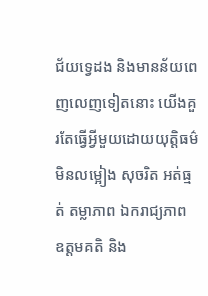ជ័យទ្វេដង និងមានន័យពេញលេញទៀតនោះ យើងគួរតែធ្វើអ្វីមួយដោយយុត្តិធម៌ មិនលម្អៀង សុចរិត អត់ធ្មត់ តម្លាភាព ឯករាជ្យភាព ឧត្ដមគតិ និង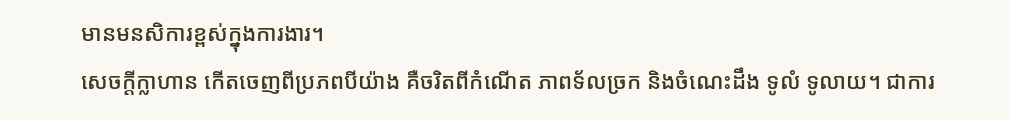មានមនសិការខ្ពស់ក្នុងការងារ។
សេចក្តីក្លាហាន កើតចេញពីប្រភពបីយ៉ាង គឺចរិតពីកំណើត ភាពទ័លច្រក និងចំណេះដឹង ទូលំ ទូលាយ។ ជាការ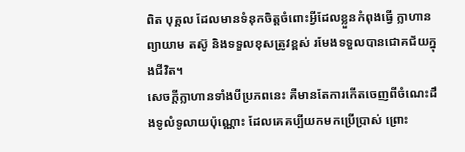ពិត បុគ្គល ដែលមានទំនុកចិត្ដចំពោះអ្វីដែលខ្លួនកំពុងធ្វើ ក្លាហាន ព្យាយាម តស៊ូ និងទទួលខុសត្រូវខ្ពស់ រមែងទទួលបានជោគជ័យក្នុងជីវិត។
សេចក្ដីក្លាហានទាំងបីប្រភពនេះ គឺមានតែការកើតចេញពីចំណេះដឹងទូលំទូលាយប៉ុណ្ណោះ ដែលគេគប្បីយកមកប្រើប្រាស់ ព្រោះ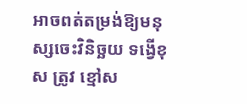អាចពត់តម្រង់ឱ្យមនុស្សចេះវិនិច្ឆយ ទង្វើខុស ត្រូវ ខ្មៅស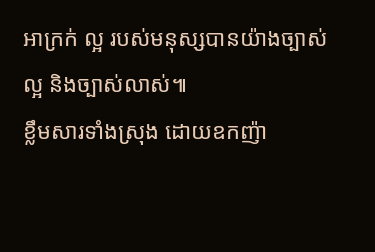អាក្រក់ ល្អ របស់មនុស្សបានយ៉ាងច្បាស់ល្អ និងច្បាស់លាស់៕
ខ្លឹមសារទាំងស្រុង ដោយឧកញ៉ា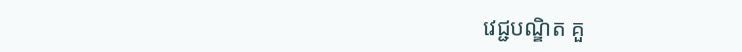វេជ្ជបណ្ឌិត គួ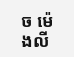ច ម៉េងលី